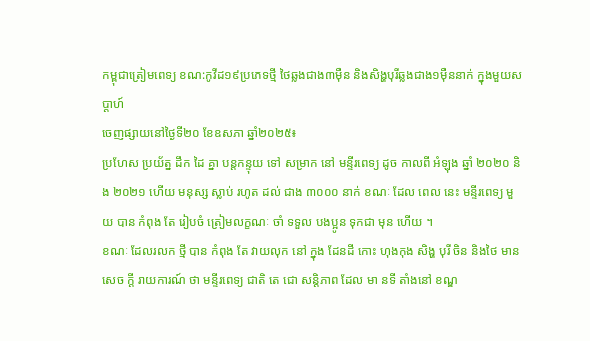កម្ពុជាត្រៀមពេទ្យ ខណ:កូវីដ១៩ប្រភេទថ្មី ថៃឆ្លងជាង៣ម៉ឺន និងសិង្ហបុរីឆ្លងជាង១ម៉ឺននាក់ ក្នុងមួយសប្ដាហ៍
ចេញផ្សាយនៅថ្ងៃទី២០ ខែឧសភា ឆ្នាំ២០២៥៖
ប្រហែស ប្រយ័ត្ន ដឹក ដៃ គ្នា បន្តកន្ទុយ ទៅ សម្រាក នៅ មន្ទីរពេទ្យ ដូច កាលពី អំឡុង ឆ្នាំ ២០២០ និង ២០២១ ហើយ មនុស្ស ស្លាប់ រហូត ដល់ ជាង ៣០០០ នាក់ ខណៈ ដែល ពេល នេះ មន្ទីរពេទ្យ មួយ បាន កំពុង តែ រៀបចំ ត្រៀមលក្ខណៈ ចាំ ទទួល បងប្អូន ទុកជា មុន ហើយ ។
ខណៈ ដែលរលក ថ្មី បាន កំពុង តែ វាយលុក នៅ ក្នុង ដែនដី កោះ ហុងកុង សិង្ហ បុរី ចិន និងថៃ មាន សេច ក្តី រាយការណ៍ ថា មន្ទីរពេទ្យ ជាតិ តេ ជោ សន្តិភាព ដែល មា នទី តាំងនៅ ខណ្ឌ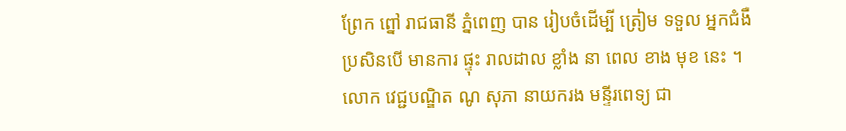ព្រែក ព្នៅ រាជធានី ភ្នំពេញ បាន រៀបចំដើម្បី ត្រៀម ទទួល អ្នកជំងឺ ប្រសិនបើ មានការ ផ្ទុះ រាលដាល ខ្លាំង នា ពេល ខាង មុខ នេះ ។
លោក វេជ្ជបណ្ឌិត ណូ សុភា នាយករង មន្ទីរពេទ្យ ជា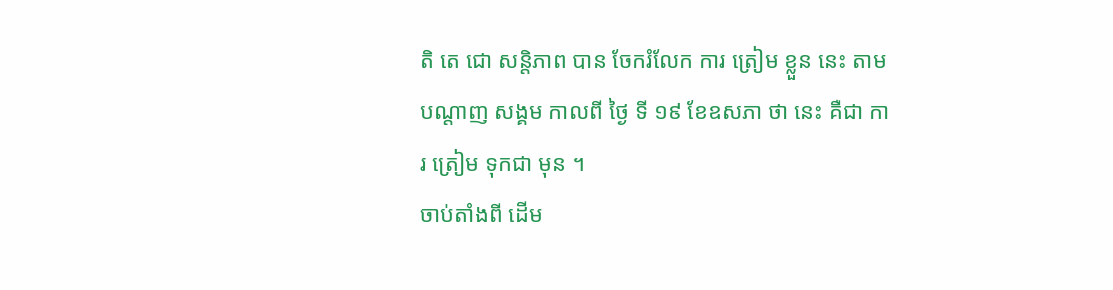តិ តេ ជោ សន្តិភាព បាន ចែករំលែក ការ ត្រៀម ខ្លួន នេះ តាម បណ្តាញ សង្គម កាលពី ថ្ងៃ ទី ១៩ ខែឧសភា ថា នេះ គឺជា ការ ត្រៀម ទុកជា មុន ។
ចាប់តាំងពី ដើម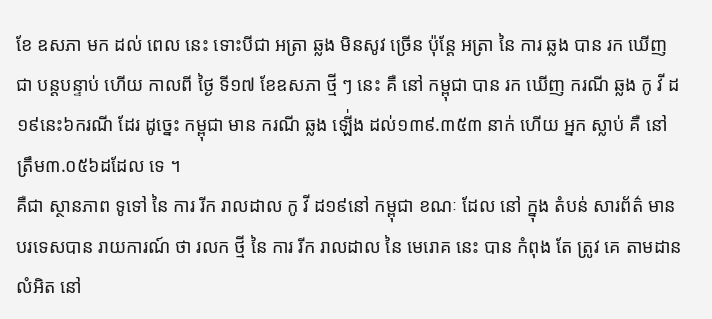ខែ ឧសភា មក ដល់ ពេល នេះ ទោះបីជា អត្រា ឆ្លង មិនសូវ ច្រើន ប៉ុន្តែ អត្រា នៃ ការ ឆ្លង បាន រក ឃើញ ជា បន្តបន្ទាប់ ហើយ កាលពី ថ្ងៃ ទី១៧ ខែឧសភា ថ្មី ៗ នេះ គឺ នៅ កម្ពុជា បាន រក ឃើញ ករណី ឆ្លង កូ វី ដ១៩នេះ៦ករណី ដែរ ដូច្នេះ កម្ពុជា មាន ករណី ឆ្លង ឡើ់ង ដល់១៣៩.៣៥៣ នាក់ ហើយ អ្នក ស្លាប់ គឺ នៅ ត្រឹម៣.០៥៦ដដែល ទេ ។
គឺជា ស្ថានភាព ទូទៅ នៃ ការ រីក រាលដាល កូ វី ដ១៩នៅ កម្ពុជា ខណៈ ដែល នៅ ក្នុង តំបន់ សារព័ត៌ មានបរទេសបាន រាយការណ៍ ថា រលក ថ្មី នៃ ការ រីក រាលដាល នៃ មេរោគ នេះ បាន កំពុង តែ ត្រូវ គេ តាមដាន លំអិត នៅ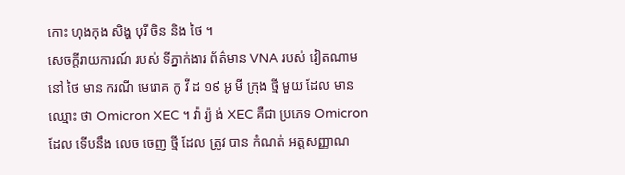កោះ ហុងកុង សិង្ហ បុរី ចិន និង ថៃ ។
សេចក្តីរាយការណ៍ របស់ ទីភ្នាក់ងារ ព័ត៌មាន VNA របស់ វៀតណាម នៅ ថៃ មាន ករណី មេរោគ កូ វី ដ ១៩ អូ មី ក្រុង ថ្មី មួយ ដែល មានឈ្មោះ ថា Omicron XEC ។ វ៉ា រ្យ៉ ង់ XEC គឺជា ប្រភេទ Omicron ដែល ទើបនឹង លេច ចេញ ថ្មី ដែល ត្រូវ បាន កំណត់ អត្តសញ្ញាណ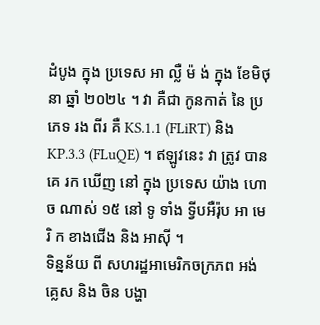ដំបូង ក្នុង ប្រទេស អា ល្លឺ ម៉ ង់ ក្នុង ខែមិថុនា ឆ្នាំ ២០២៤ ។ វា គឺជា កូនកាត់ នៃ ប្រភេទ រង ពីរ គឺ KS.1.1 (FLiRT) និង KP.3.3 (FLuQE) ។ ឥឡូវនេះ វា ត្រូវ បាន គេ រក ឃើញ នៅ ក្នុង ប្រទេស យ៉ាង ហោច ណាស់ ១៥ នៅ ទូ ទាំង ទ្វីបអឺរ៉ុប អា មេ រិ ក ខាងជើង និង អាស៊ី ។
ទិន្នន័យ ពី សហរដ្ឋអាមេរិកចក្រភព អង់គ្លេស និង ចិន បង្ហា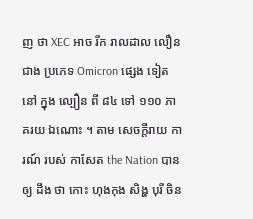ញ ថា XEC អាច រីក រាលដាល លឿន ជាង ប្រភេទ Omicron ផ្សេង ទៀត នៅ ក្នុង ល្បឿន ពី ៨៤ ទៅ ១១០ ភាគរយ ឯណោះ ។ តាម សេចក្តីរាយ ការណ៍ របស់ កាសែត the Nation បាន ឲ្យ ដឹង ថា កោះ ហុងកុង សិង្ហ បុរី ចិន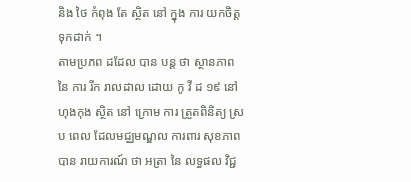និង ថៃ កំពុង តែ ស្ថិត នៅ ក្នុង ការ យកចិត្តទុកដាក់ ។
តាមប្រភព ដដែល បាន បន្ត ថា ស្ថានភាព នៃ ការ រីក រាលដាល ដោយ កូ វី ដ ១៩ នៅហុងកុង ស្ថិត នៅ ក្រោម ការ ត្រួតពិនិត្យ ស្រប ពេល ដែលមជ្ឈមណ្ឌល ការពារ សុខភាព បាន រាយការណ៍ ថា អត្រា នៃ លទ្ធផល វិជ្ជ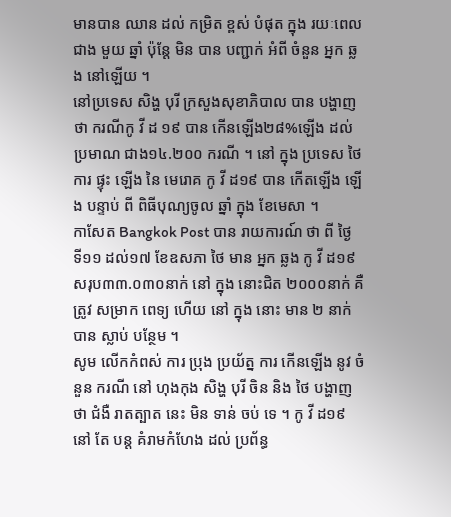មានបាន ឈាន ដល់ កម្រិត ខ្ពស់ បំផុត ក្នុង រយៈពេល ជាង មួយ ឆ្នាំ ប៉ុន្តែ មិន បាន បញ្ជាក់ អំពី ចំនួន អ្នក ឆ្លង នៅឡើយ ។
នៅប្រទេស សិង្ហ បុរី ក្រសួងសុខាភិបាល បាន បង្ហាញ ថា ករណីកូ វី ដ ១៩ បាន កើនឡើង២៨%ឡើង ដល់ ប្រមាណ ជាង១៤.២០០ ករណី ។ នៅ ក្នុង ប្រទេស ថៃការ ផ្ទុះ ឡើង នៃ មេរោគ កូ វី ដ១៩ បាន កើតឡើង ឡើង បន្ទាប់ ពី ពិធីបុណ្យចូល ឆ្នាំ ក្នុង ខែមេសា ។
កាសែត Bangkok Post បាន រាយការណ៍ ថា ពី ថ្ងៃ ទី១១ ដល់១៧ ខែឧសភា ថៃ មាន អ្នក ឆ្លង កូ វី ដ១៩ សរុប៣៣.០៣០នាក់ នៅ ក្នុង នោះជិត ២០០០នាក់ គឺ ត្រូវ សម្រាក ពេទ្យ ហើយ នៅ ក្នុង នោះ មាន ២ នាក់ បាន ស្លាប់ បន្ថែម ។
សូម លើកកំពស់ ការ ប្រុង ប្រយ័ត្ន ការ កើនឡើង នូវ ចំនួន ករណី នៅ ហុងកុង សិង្ហ បុរី ចិន និង ថៃ បង្ហាញ ថា ជំងឺ រាតត្បាត នេះ មិន ទាន់ ចប់ ទេ ។ កូ វី ដ១៩ នៅ តែ បន្ត គំរាមកំហែង ដល់ ប្រព័ន្ធ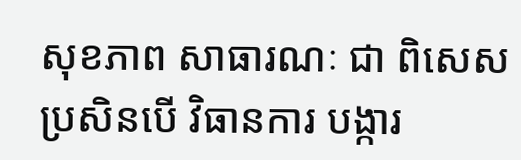សុខភាព សាធារណៈ ជា ពិសេស ប្រសិនបើ វិធានការ បង្ការ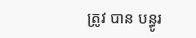ត្រូវ បាន បន្ធូរ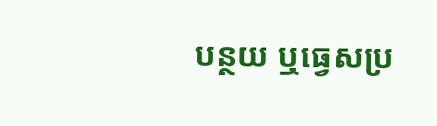បន្ថយ ឬធ្វេសប្រ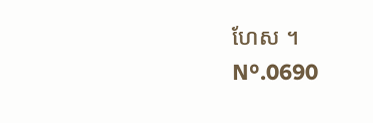ហែស ។
Nº.0690